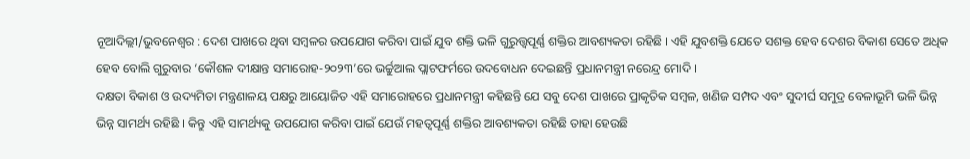ନୂଆଦିଲ୍ଲୀ/ଭୁବନେଶ୍ୱର : ଦେଶ ପାଖରେ ଥିବା ସମ୍ବଳର ଉପଯୋଗ କରିବା ପାଇଁ ଯୁବ ଶକ୍ତି ଭଳି ଗୁରୁତ୍ତ୍ୱପୂର୍ଣ୍ଣ ଶକ୍ତିର ଆବଶ୍ୟକତା ରହିଛି । ଏହି ଯୁବଶକ୍ତି ଯେତେ ସଶକ୍ତ ହେବ ଦେଶର ବିକାଶ ସେତେ ଅଧିକ ହେବ ବୋଲି ଗୁରୁବାର ‘କୌଶଳ ଦୀକ୍ଷାନ୍ତ ସମାରୋହ-୨୦୨୩’ରେ ଭର୍ଚ୍ଚୁଆଲ ପ୍ଲାଟଫର୍ମରେ ଉଦବୋଧନ ଦେଇଛନ୍ତି ପ୍ରଧାନମନ୍ତ୍ରୀ ନରେନ୍ଦ୍ର ମୋଦି ।
ଦକ୍ଷତା ବିକାଶ ଓ ଉଦ୍ୟମିତା ମନ୍ତ୍ରଣାଳୟ ପକ୍ଷରୁ ଆୟୋଜିତ ଏହି ସମାରୋହରେ ପ୍ରଧାନମନ୍ତ୍ରୀ କହିଛନ୍ତି ଯେ ସବୁ ଦେଶ ପାଖରେ ପ୍ରାକୃତିକ ସମ୍ବଳ, ଖଣିଜ ସମ୍ପଦ ଏବଂ ସୁଦୀର୍ଘ ସମୁଦ୍ର ବେଳାଭୂମି ଭଳି ଭିନ୍ନ ଭିନ୍ନ ସାମର୍ଥ୍ୟ ରହିଛି । କିନ୍ତୁ ଏହି ସାମର୍ଥ୍ୟକୁ ଉପଯୋଗ କରିବା ପାଇଁ ଯେଉଁ ମହତ୍ୱପୂର୍ଣ୍ଣ ଶକ୍ତିର ଆବଶ୍ୟକତା ରହିଛି ତାହା ହେଉଛି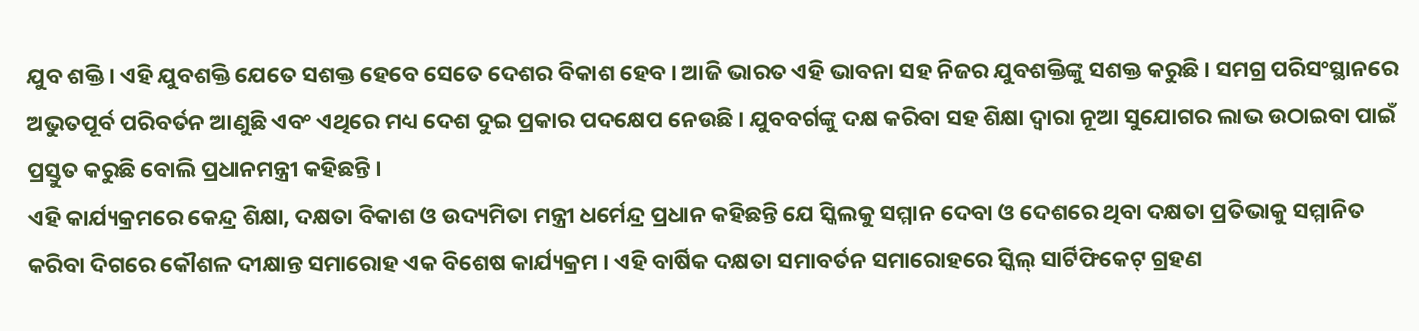ଯୁବ ଶକ୍ତି । ଏହି ଯୁବଶକ୍ତି ଯେତେ ସଶକ୍ତ ହେବେ ସେତେ ଦେଶର ବିକାଶ ହେବ । ଆଜି ଭାରତ ଏହି ଭାବନା ସହ ନିଜର ଯୁବଶକ୍ତିଙ୍କୁ ସଶକ୍ତ କରୁଛି । ସମଗ୍ର ପରିସଂସ୍ଥାନରେ ଅଭୁତପୂର୍ବ ପରିବର୍ତନ ଆଣୁଛି ଏବଂ ଏଥିରେ ମଧ୍ୟ ଦେଶ ଦୁଇ ପ୍ରକାର ପଦକ୍ଷେପ ନେଉଛି । ଯୁବବର୍ଗଙ୍କୁ ଦକ୍ଷ କରିବା ସହ ଶିକ୍ଷା ଦ୍ୱାରା ନୂଆ ସୁଯୋଗର ଲାଭ ଉଠାଇବା ପାଇଁ ପ୍ରସ୍ତୁତ କରୁଛି ବୋଲି ପ୍ରଧାନମନ୍ତ୍ରୀ କହିଛନ୍ତି ।
ଏହି କାର୍ଯ୍ୟକ୍ରମରେ କେନ୍ଦ୍ର ଶିକ୍ଷା, ଦକ୍ଷତା ବିକାଶ ଓ ଉଦ୍ୟମିତା ମନ୍ତ୍ରୀ ଧର୍ମେନ୍ଦ୍ର ପ୍ରଧାନ କହିଛନ୍ତି ଯେ ସ୍କିଲକୁ ସମ୍ମାନ ଦେବା ଓ ଦେଶରେ ଥିବା ଦକ୍ଷତା ପ୍ରତିଭାକୁ ସମ୍ମାନିତ କରିବା ଦିଗରେ କୌଶଳ ଦୀକ୍ଷାନ୍ତ ସମାରୋହ ଏକ ବିଶେଷ କାର୍ଯ୍ୟକ୍ରମ । ଏହି ବାର୍ଷିକ ଦକ୍ଷତା ସମାବର୍ତନ ସମାରୋହରେ ସ୍କିଲ୍ ସାର୍ଟିଫିକେଟ୍ ଗ୍ରହଣ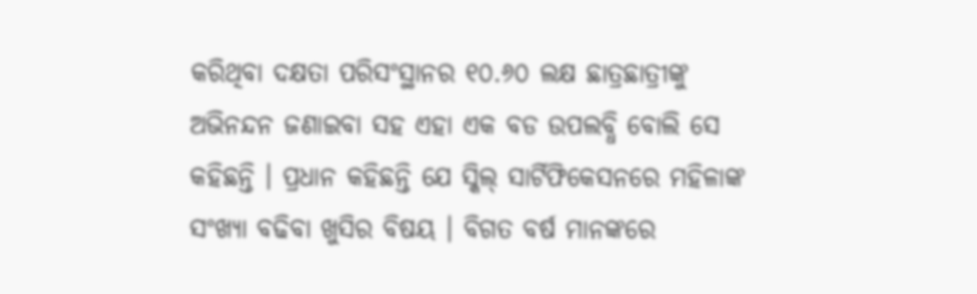କରିଥିବା ଦକ୍ଷତା ପରିସଂସ୍ଥାନର ୧୦.୬୦ ଲକ୍ଷ ଛାତ୍ରଛାତ୍ରୀଙ୍କୁ ଅଭିନନ୍ଦନ ଜଣାଇବା ସହ ଏହା ଏକ ବଡ ଉପଲବ୍ଧି ବୋଲି ସେ କହିଛନ୍ତି । ପ୍ରଧାନ କହିଛନ୍ତି ଯେ ସ୍କିଲ୍ ସାର୍ଟିଫିକେସନରେ ମହିଳାଙ୍କ ସଂଖ୍ୟା ବଢିବା ଖୁସିର ବିଷୟ । ବିଗତ ବର୍ଷ ମାନଙ୍କରେ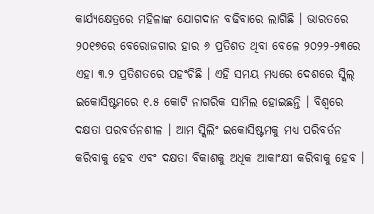କାର୍ଯ୍ୟକ୍ଷେତ୍ରରେ ମହିଳାଙ୍କ ଯୋଗଦାନ ବଢିବାରେ ଲାଗିଛି । ଭାରତରେ ୨୦୧୭ରେ ବେରୋଜଗାର ହାର ୬ ପ୍ରତିଶତ ଥିବା ବେଳେ ୨୦୨୨-୨୩ରେ ଏହା ୩.୨ ପ୍ରତିଶତରେ ପହଂଚିଛି । ଏହି ସମୟ ମଧ୍ୟରେ ଦେଶରେ ସ୍କିଲ୍ ଇକୋସିଷ୍ଟମରେ ୧.୫ କୋଟି ନାଗରିକ ସାମିଲ ହୋଇଛନ୍ତି । ବିଶ୍ୱରେ ଦକ୍ଷତା ପରବର୍ତନଶୀଳ । ଆମ ସ୍କିଲିଂ ଇକୋସିଷ୍ଟମକୁ ମଧ୍ୟ ପରିବର୍ତନ କରିବାକୁ ହେବ ଏବଂ ଦକ୍ଷତା ବିକାଶକୁ ଅଧିକ ଆକାଂକ୍ଷୀ କରିବାକୁ ହେବ ।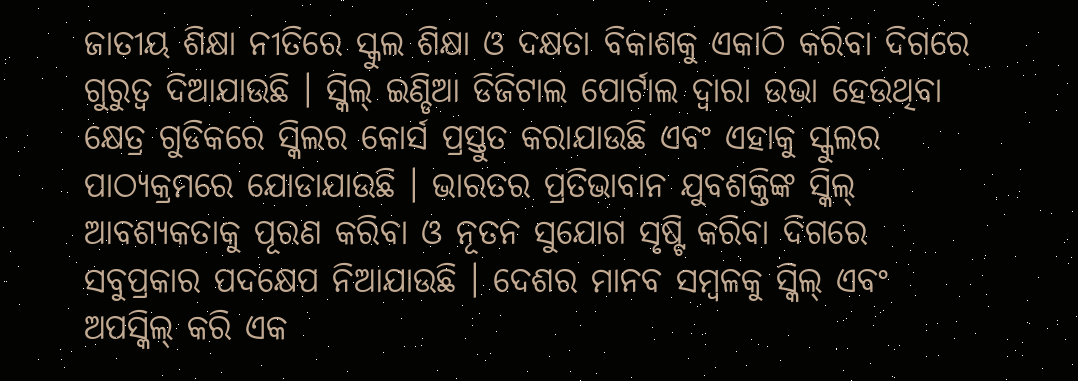ଜାତୀୟ ଶିକ୍ଷା ନୀତିରେ ସ୍କୁଲ ଶିକ୍ଷା ଓ ଦକ୍ଷତା ବିକାଶକୁ ଏକାଠି କରିବା ଦିଗରେ ଗୁରୁତ୍ୱ ଦିଆଯାଉଛି । ସ୍କିଲ୍ ଇଣ୍ଡିଆ ଡିଜିଟାଲ ପୋର୍ଟାଲ ଦ୍ୱାରା ଉଭା ହେଉଥିବା କ୍ଷେତ୍ର ଗୁଡିକରେ ସ୍କିଲର କୋର୍ସ ପ୍ରସ୍ତୁତ କରାଯାଉଛି ଏବଂ ଏହାକୁ ସ୍କୁଲର ପାଠ୍ୟକ୍ରମରେ ଯୋଡାଯାଉଛି । ଭାରତର ପ୍ରତିଭାବାନ ଯୁବଶକ୍ତିଙ୍କ ସ୍କିଲ୍ ଆବଶ୍ୟକତାକୁ ପୂରଣ କରିବା ଓ ନୂତନ ସୁଯୋଗ ସୃଷ୍ଟି କରିବା ଦିଗରେ ସବୁପ୍ରକାର ପଦକ୍ଷେପ ନିଆଯାଉଛି । ଦେଶର ମାନବ ସମ୍ବଳକୁ ସ୍କିଲ୍ ଏବଂ ଅପସ୍କିଲ୍ କରି ଏକ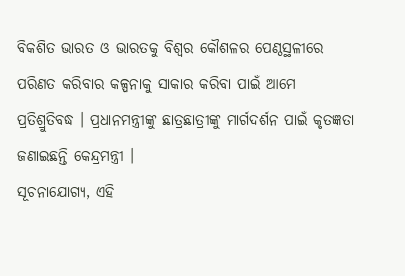ବିକଶିତ ଭାରତ ଓ ଭାରତକୁ ବିଶ୍ୱର କୌଶଳର ପେଣ୍ଠସ୍ଥଳୀରେ ପରିଣତ କରିବାର କଳ୍ପନାକୁ ସାକାର କରିବା ପାଇଁ ଆମେ ପ୍ରତିଶ୍ରୁତିବଦ୍ଧ । ପ୍ରଧାନମନ୍ତ୍ରୀଙ୍କୁ ଛାତ୍ରଛାତ୍ରୀଙ୍କୁ ମାର୍ଗଦର୍ଶନ ପାଇଁ କୃତଜ୍ଞତା ଜଣାଇଛନ୍ତି କେନ୍ଦ୍ରମନ୍ତ୍ରୀ ।
ସୂଚନାଯୋଗ୍ୟ, ଏହି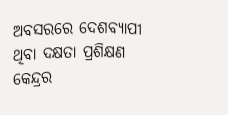ଅବସରରେ ଦେଶବ୍ୟାପୀ ଥିବା ଦକ୍ଷତା ପ୍ରଶିକ୍ଷଣ କେନ୍ଦ୍ରର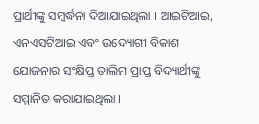ପ୍ରାର୍ଥୀଙ୍କୁ ସମ୍ବର୍ଦ୍ଧନା ଦିଆଯାଇଥିଲା । ଆଇଟିଆଇ, ଏନଏସଟିଆଇ ଏବଂ ଉଦ୍ୟୋଗୀ ବିକାଶ ଯୋଜନାର ସଂକ୍ଷିପ୍ତ ତାଲିମ ପ୍ରାପ୍ତ ବିଦ୍ୟାର୍ଥୀଙ୍କୁ ସମ୍ମାନିତ କରାଯାଇଥିଲା ।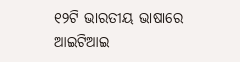୧୨ଟି ଭାରତୀୟ ଭାଷାରେ ଆଇଟିଆଇ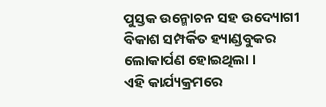ପୁସ୍ତକ ଉନ୍ମୋଚନ ସହ ଉଦ୍ୟୋଗୀ ବିକାଶ ସମ୍ପର୍କିତ ହ୍ୟାଣ୍ଡବୁକର ଲୋକାର୍ପଣ ହୋଇଥିଲା ।
ଏହି କାର୍ଯ୍ୟକ୍ରମରେ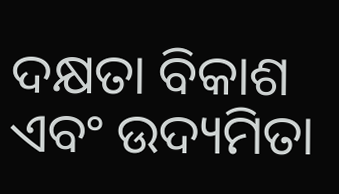ଦକ୍ଷତା ବିକାଶ ଏବଂ ଉଦ୍ୟମିତା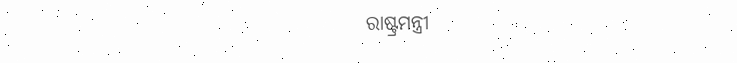ରାଷ୍ଟ୍ରମନ୍ତ୍ରୀ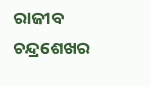ରାଜୀବ ଚନ୍ଦ୍ରଶେଖର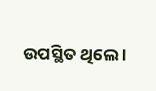ଉପସ୍ଥିତ ଥିଲେ ।